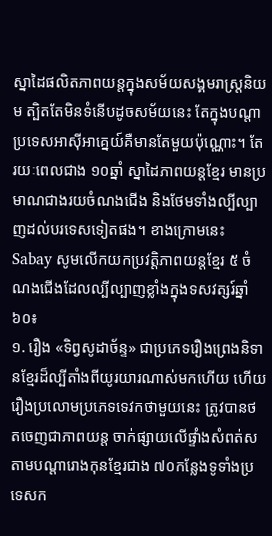ស្នាដៃផលិតភាពយន្តក្នុងសម័យសង្គមរាស្រ្តនិយម ត្បិតតែមិនទំនើបដូចសម័យនេះ តែក្នុងបណ្តាប្រទេសអាស៊ីអាគ្នេយ៍គឺមានតែមួយប៉ុណ្ណោះ។ តែរយៈពេលជាង ១០ឆ្នាំ ស្នាដៃភាពយន្តខ្មែរ មានប្រមាណជាងរយចំណងជើង និងថែមទាំងល្បីល្បាញដល់បរទេសទៀតផង។ ខាងក្រោមនេះ Sabay សូមលើកយកប្រវត្តិភាពយន្តខ្មែរ ៥ ចំណងជើងដែលល្បីល្បាញខ្លាំងក្នុងទសវត្សរ៍ឆ្នាំ៦០៖
១. រឿង «ទិព្វសូដាច័ន្ទ» ជាប្រភេទរឿងព្រេងនិទានខ្មែរដ៏ល្បីតាំងពីយូរយារណាស់មកហើយ ហើយរឿងប្រលោមប្រភេទទេវកថាមួយនេះ ត្រូវបានថតចេញជាភាពយន្ត ចាក់ផ្សាយលើផ្ទាំងសំពត់ស តាមបណ្តារោងកុនខ្មែរជាង ៧០កន្លែងទូទាំងប្រទេសក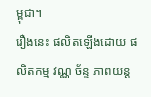ម្ពុជា។
រឿងនេះ ផលិតឡើងដោយ ផលិតកម្ម វណ្ណ ច័ន្ទ ភាពយន្ត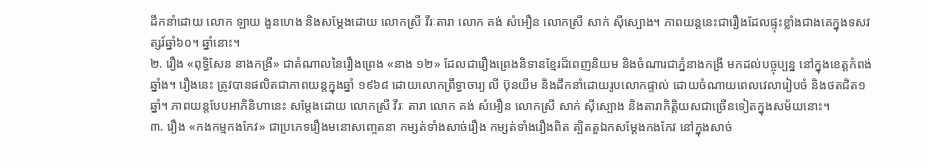ដឹកនាំដោយ លោក ឡាយ ងួនហេង និងសម្តែងដោយ លោកស្រី វីរៈតារា លោក គង់ សំអឿន លោកស្រី សាក់ ស៊ីស្បោង។ ភាពយន្តនេះជារឿងដែលផ្ទុះខ្លាំងជាងគេក្នុងទសវត្សរ៍ឆ្នាំ៦០។ ឆ្នាំនោះ។
២. រឿង «ពុទ្ធិសែន នាងកង្រី» ជាតំណាលនៃរឿងព្រេង «នាង ១២» ដែលជារឿងព្រេងនិទានខ្មែរដ៏ពេញនិយម និងចំណារជាភ្នំនាងកង្រី មកដល់បច្ចុប្បន្ន នៅក្នុងខេត្តកំពង់ឆ្នាំង។ រឿងនេះ ត្រូវបានផលិតជាភាពយន្តក្នុងឆ្នាំ ១៩៦៨ ដោយលោកព្រឹទ្ធាចារ្យ លី ប៊ុនយីម និងដឹកនាំដោយរូបលោកផ្ទាល់ ដោយចំណាយពេលវេលារៀបចំ និងថតជិត១ឆ្នាំ។ ភាពយន្តបែបអាភិនិហានេះ សម្តែងដោយ លោកស្រី វីរៈ តារា លោក គង់ សំអឿន លោកស្រី សាក់ ស៊ីស្បោង និងតារាកិត្តិយសជាច្រើនទៀតក្នុងសម័យនោះ។
៣. រឿង «កងកម្មកងកែវ» ជាប្រភេទរឿងមនោសញ្ចេតនា កម្សត់ទាំងសាច់រឿង កម្សត់ទាំងរឿងពិត ត្បិតតួឯកសម្តែងកងកែវ នៅក្នុងសាច់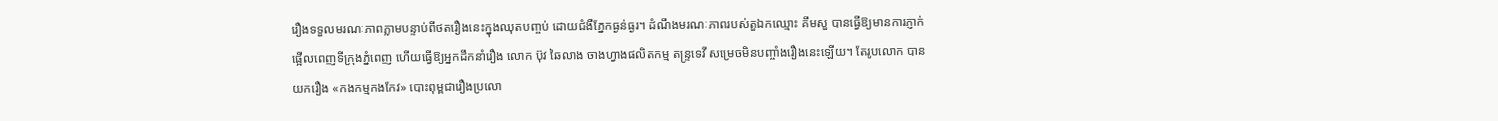រឿងទទួលមរណៈភាពភ្លាមបន្ទាប់ពីថតរឿងនេះក្នុងឈុតបញ្ចប់ ដោយជំងឺភ្នែកធ្ងន់ធ្ងរ។ ដំណឹងមរណៈភាពរបស់តួឯកឈ្មោះ គឹមសួ បានធ្វើឱ្យមានការភ្ញាក់ផ្អើលពេញទីក្រុងភ្នំពេញ ហើយធ្វើឱ្យអ្នកដឹកនាំរឿង លោក ប៊ុវ ឆៃលាង ចាងហ្វាងផលិតកម្ម តន្រ្ទទេវី សម្រេចមិនបញ្ចាំងរឿងនេះឡើយ។ តែរូបលោក បានយករឿង «កងកម្មកងកែវ» បោះពុម្ពជារឿងប្រលោ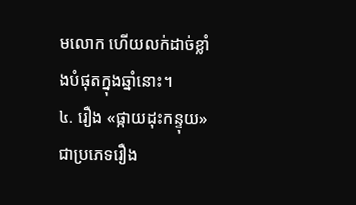មលោក ហើយលក់ដាច់ខ្លាំងបំផុតក្នុងឆ្នាំនោះ។
៤. រឿង «ផ្កាយដុះកន្ទុយ» ជាប្រភេទរឿង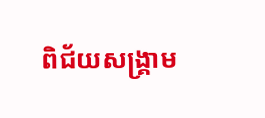ពិជ័យសង្គ្រាម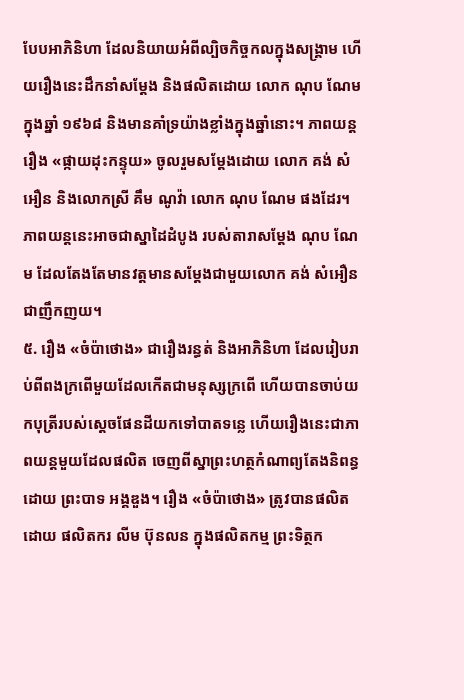បែបអាភិនិហា ដែលនិយាយអំពីល្បិចកិច្ចកលក្នុងសង្គ្រាម ហើយរឿងនេះដឹកនាំសម្តែង និងផលិតដោយ លោក ណុប ណែម ក្នុងឆ្នាំ ១៩៦៨ និងមានគាំទ្រយ៉ាងខ្លាំងក្នុងឆ្នាំនោះ។ ភាពយន្តរឿង «ផ្កាយដុះកន្ទុយ» ចូលរួមសម្តែងដោយ លោក គង់ សំអឿន និងលោកស្រី គឹម ណូវ៉ា លោក ណុប ណែម ផងដែរ។ ភាពយន្តនេះអាចជាស្នាដៃដំបូង របស់តារាសម្តែង ណុប ណែម ដែលតែងតែមានវត្តមានសម្តែងជាមួយលោក គង់ សំអឿន ជាញឹកញយ។
៥. រឿង «ចំប៉ាថោង» ជារឿងរន្ធត់ និងអាភិនិហា ដែលរៀបរាប់ពីពងក្រពើមួយដែលកើតជាមនុស្សក្រពើ ហើយបានចាប់យកបុត្រីរបស់ស្តេចផែនដីយកទៅបាតទន្លេ ហើយរឿងនេះជាភាពយន្តមួយដែលផលិត ចេញពីស្នាព្រះហត្ថកំណាព្យតែងនិពន្ធដោយ ព្រះបាទ អង្គឌួង។ រឿង «ចំប៉ាថោង» ត្រូវបានផលិតដោយ ផលិតករ លីម ប៊ុនលន ក្នុងផលិតកម្ម ព្រះទិត្ថក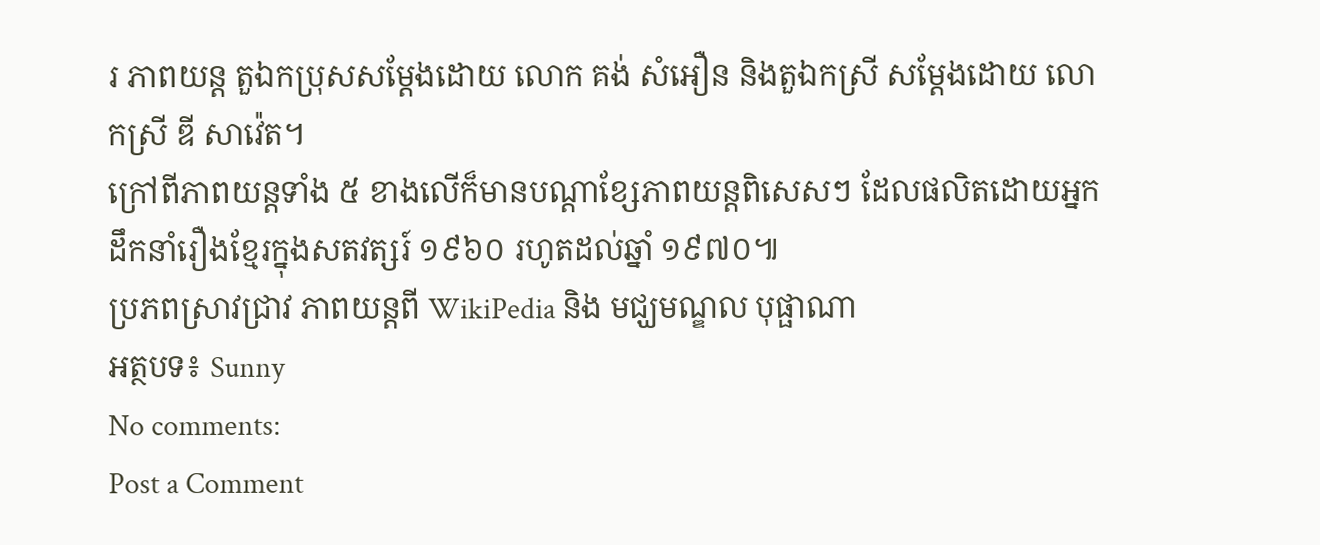រ ភាពយន្ត តួឯកប្រុសសម្តែងដោយ លោក គង់ សំអឿន និងតួឯកស្រី សម្តែងដោយ លោកស្រី ឌី សាវ៉េត។
ក្រៅពីភាពយន្តទាំង ៥ ខាងលើក៏មានបណ្តាខ្សែភាពយន្តពិសេសៗ ដែលផលិតដោយអ្នកដឹកនាំរឿងខ្មែរក្នុងសតវត្សរ៍ ១៩៦០ រហូតដល់ឆ្នាំ ១៩៧០៕
ប្រភពស្រាវជ្រាវ ភាពយន្តពី WikiPedia និង មជ្ឃមណ្ឌល បុផ្ផាណា
អត្ថបទ៖ Sunny
No comments:
Post a Comment